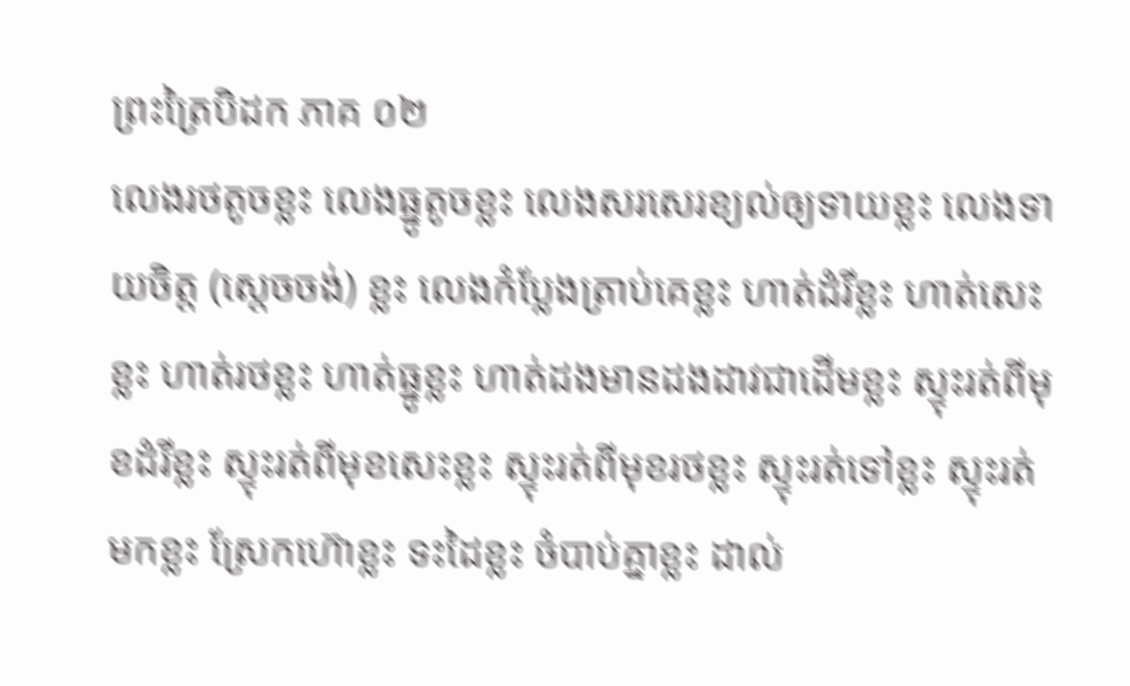ព្រះត្រៃបិដក ភាគ ០២
លេងរថតូចខ្លះ លេងធ្នូតូចខ្លះ លេងសរសេរខ្យល់ឲ្យទាយខ្លះ លេងទាយចិត្ត (ស្តេចចង់) ខ្លះ លេងកំប្លែងត្រាប់គេខ្លះ ហាត់ដំរីខ្លះ ហាត់សេះខ្លះ ហាត់រថខ្លះ ហាត់ធ្នូខ្លះ ហាត់ដងមានដងដាវជាដើមខ្លះ ស្ទុះរត់ពីមុខដំរីខ្លះ ស្ទុះរត់ពីមុខសេះខ្លះ ស្ទុះរត់ពីមុខរថខ្លះ ស្ទុះរត់ទៅខ្លះ ស្ទុះរត់មកខ្លះ ស្រែកហ៊ោខ្លះ ទះដៃខ្លះ ចំបាប់គ្នាខ្លះ ដាល់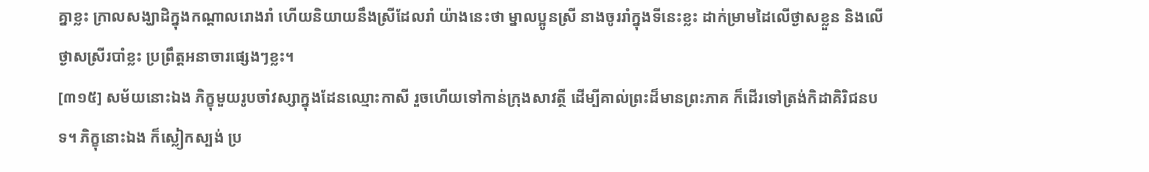គ្នាខ្លះ ក្រាលសង្ឃាដិក្នុងកណ្តាលរោងរាំ ហើយនិយាយនឹងស្រីដែលរាំ យ៉ាងនេះថា ម្នាលប្អូនស្រី នាងចូររាំក្នុងទីនេះខ្លះ ដាក់ម្រាមដៃលើថ្ងាសខ្លួន និងលើថ្ងាសស្រីរបាំខ្លះ ប្រព្រឹត្តអនាចារផ្សេងៗខ្លះ។
[៣១៥] សម័យនោះឯង ភិក្ខុមួយរូបចាំវស្សាក្នុងដែនឈ្មោះកាសី រួចហើយទៅកាន់ក្រុងសាវត្ថី ដើម្បីគាល់ព្រះដ៏មានព្រះភាគ ក៏ដើរទៅត្រង់កិដាគិរិជនបទ។ ភិក្ខុនោះឯង ក៏ស្លៀកស្បង់ ប្រ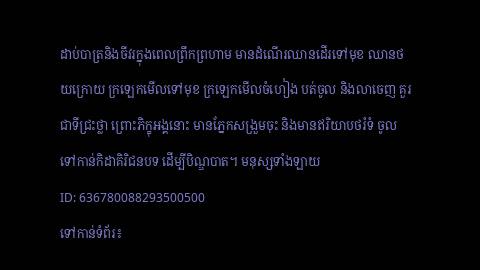ដាប់បាត្រនិងចីវរក្នុងពេលព្រឹកព្រហាម មានដំណើរឈានដើរទៅមុខ ឈានថយក្រោយ ក្រឡេកមើលទៅមុខ ក្រឡេកមើលចំហៀង បត់ចូល និងលាចេញ គួរជាទីជ្រះថ្លា ព្រោះភិក្ខុអង្គនោះ មានភ្នែកសង្រួមចុះ និងមានឥរិយាបថរំទំ ចូលទៅកាន់កិដាគិរិជនបទ ដើម្បីបិណ្ឌបាត។ មនុស្សទាំងឡាយ
ID: 636780088293500500
ទៅកាន់ទំព័រ៖